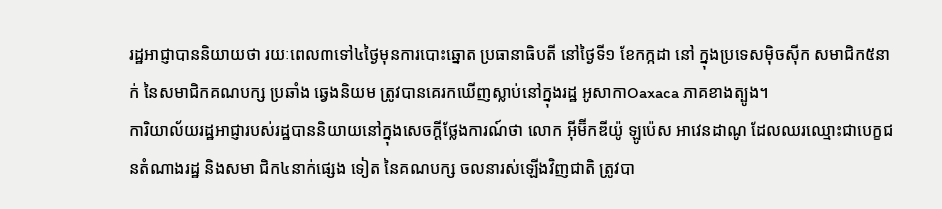រដ្ឋអាជ្ញាបាននិយាយថា រយៈពេល៣ទៅ៤ថ្ងៃមុនការបោះឆ្នោត ប្រធានាធិបតី នៅថ្ងៃទី១ ខែកក្កដា នៅ ក្នុងប្រទេសម៉ិចស៊ីក សមាជិក៥នាក់ នៃសមាជិកគណបក្ស ប្រឆាំង ឆ្វេងនិយម ត្រូវបានគេរកឃើញស្លាប់នៅក្នុងរដ្ឋ អូសាកាOaxaca ភាគខាងត្បូង។
ការិយាល័យរដ្ឋអាជ្ញារបស់រដ្ឋបាននិយាយនៅក្នុងសេចក្តីថ្លែងការណ៍ថា លោក អ៊ីម៊ីកឌីយ៉ូ ឡូប៉េស អាវេនដាណូ ដែលឈរឈ្មោះជាបេក្ខជនតំណាងរដ្ឋ និងសមា ជិក៤នាក់ផ្សេង ទៀត នៃគណបក្ស ចលនារស់ឡើងវិញជាតិ ត្រូវបា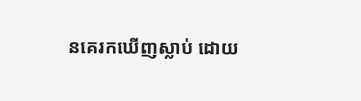នគេរកឃើញស្លាប់ ដោយ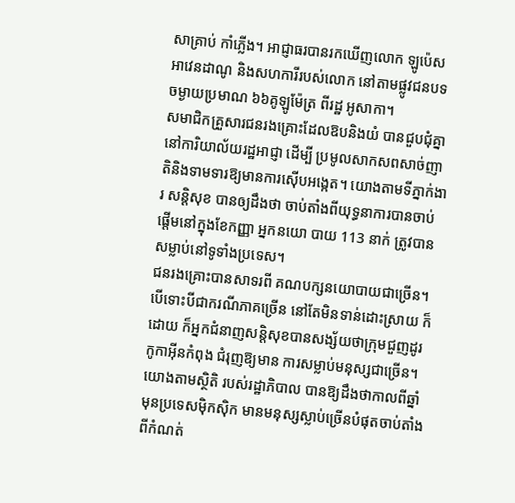សាគ្រាប់ កាំភ្លើង។ អាជ្ញាធរបានរកឃើញលោក ឡូប៉េស អាវេនដាណូ និងសហការីរបស់លោក នៅតាមផ្លូវជនបទ ចម្ងាយប្រមាណ ៦៦គូឡូម៉ែត្រ ពីរដ្ឋ អូសាកា។
សមាជិកគ្រួសារជនរងគ្រោះដែលឱបនិងយំ បានជួបជុំគ្នានៅការិយាល័យរដ្ឋអាជ្ញា ដើម្បី ប្រមូលសាកសពសាច់ញាតិនិងទាមទារឱ្យមានការស៊ើបអង្កេត។ យោងតាមទីភ្នាក់ងារ សន្តិសុខ បានឲ្យដឹងថា ចាប់តាំងពីយុទ្ធនាការបានចាប់ផ្តើមនៅក្នុងខែកញ្ញា អ្នកនយោ បាយ 113 នាក់ ត្រូវបានសម្លាប់នៅទូទាំងប្រទេស។
ជនរងគ្រោះបានសាទរពី គណបក្សនយោបាយជាច្រើន។ បើទោះបីជាករណីភាគច្រើន នៅតែមិនទាន់ដោះស្រាយ ក៏ដោយ ក៏អ្នកជំនាញសន្តិសុខបានសង្ស័យថាក្រុមជួញដូរ កូកាអ៊ីនកំពុង ជំរុញឱ្យមាន ការសម្លាប់មនុស្សជាច្រើន។យោងតាមស្ថិតិ របស់រដ្ឋាភិបាល បានឱ្យដឹងថាកាលពីឆ្នាំ មុនប្រទេសម៉ិកស៊ិក មានមនុស្សស្លាប់ច្រើនបំផុតចាប់តាំង ពីកំណត់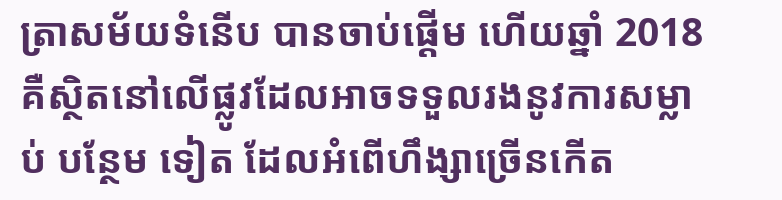ត្រាសម័យទំនើប បានចាប់ផ្តើម ហើយឆ្នាំ 2018 គឺស្ថិតនៅលើផ្លូវដែលអាចទទួលរងនូវការសម្លាប់ បន្ថែម ទៀត ដែលអំពើហឹង្សាច្រើនកើត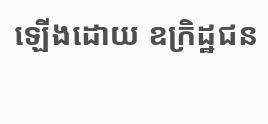ឡើងដោយ ឧក្រិដ្ឋជន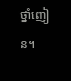ថ្នាំញៀន។